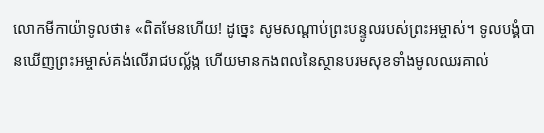លោកមីកាយ៉ាទូលថា៖ «ពិតមែនហើយ! ដូច្នេះ សូមសណ្ដាប់ព្រះបន្ទូលរបស់ព្រះអម្ចាស់។ ទូលបង្គំបានឃើញព្រះអម្ចាស់គង់លើរាជបល្ល័ង្ក ហើយមានកងពលនៃស្ថានបរមសុខទាំងមូលឈរគាល់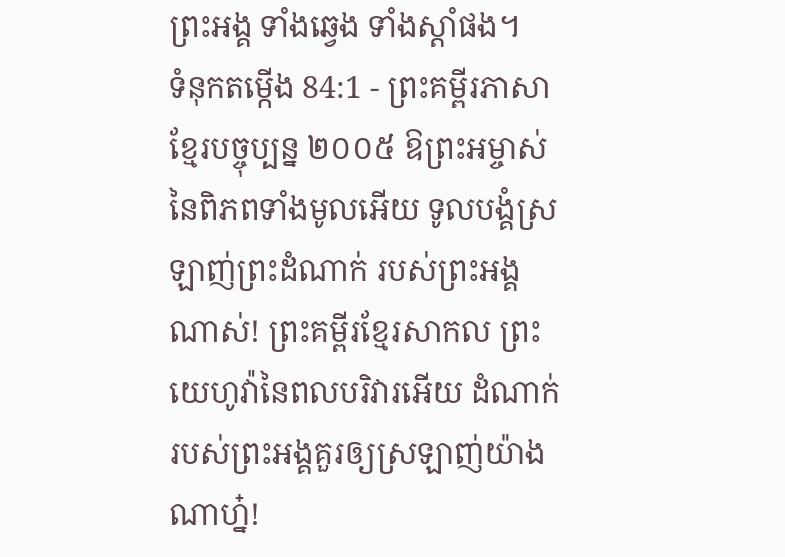ព្រះអង្គ ទាំងឆ្វេង ទាំងស្ដាំផង។
ទំនុកតម្កើង 84:1 - ព្រះគម្ពីរភាសាខ្មែរបច្ចុប្បន្ន ២០០៥ ឱព្រះអម្ចាស់នៃពិភពទាំងមូលអើយ ទូលបង្គំស្រឡាញ់ព្រះដំណាក់ របស់ព្រះអង្គណាស់! ព្រះគម្ពីរខ្មែរសាកល ព្រះយេហូវ៉ានៃពលបរិវារអើយ ដំណាក់របស់ព្រះអង្គគួរឲ្យស្រឡាញ់យ៉ាងណាហ្ន៎!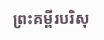ព្រះគម្ពីរបរិសុ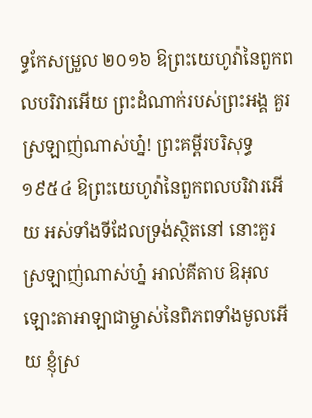ទ្ធកែសម្រួល ២០១៦ ឱព្រះយេហូវ៉ានៃពួកពលបរិវារអើយ ព្រះដំណាក់របស់ព្រះអង្គ គួរស្រឡាញ់ណាស់ហ្ន៎! ព្រះគម្ពីរបរិសុទ្ធ ១៩៥៤ ឱព្រះយេហូវ៉ានៃពួកពលបរិវារអើយ អស់ទាំងទីដែលទ្រង់ស្ថិតនៅ នោះគួរស្រឡាញ់ណាស់ហ្ន៎ អាល់គីតាប ឱអុលឡោះតាអាឡាជាម្ចាស់នៃពិភពទាំងមូលអើយ ខ្ញុំស្រ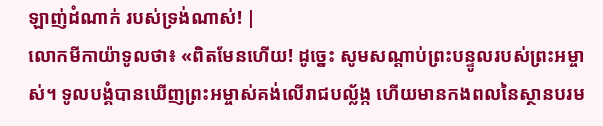ឡាញ់ដំណាក់ របស់ទ្រង់ណាស់! |
លោកមីកាយ៉ាទូលថា៖ «ពិតមែនហើយ! ដូច្នេះ សូមសណ្ដាប់ព្រះបន្ទូលរបស់ព្រះអម្ចាស់។ ទូលបង្គំបានឃើញព្រះអម្ចាស់គង់លើរាជបល្ល័ង្ក ហើយមានកងពលនៃស្ថានបរម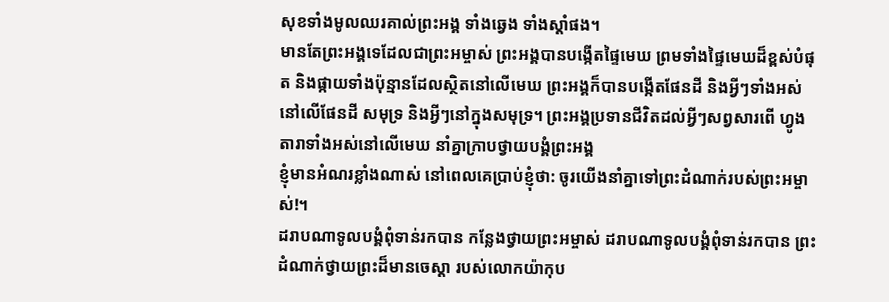សុខទាំងមូលឈរគាល់ព្រះអង្គ ទាំងឆ្វេង ទាំងស្ដាំផង។
មានតែព្រះអង្គទេដែលជាព្រះអម្ចាស់ ព្រះអង្គបានបង្កើតផ្ទៃមេឃ ព្រមទាំងផ្ទៃមេឃដ៏ខ្ពស់បំផុត និងផ្កាយទាំងប៉ុន្មានដែលស្ថិតនៅលើមេឃ ព្រះអង្គក៏បានបង្កើតផែនដី និងអ្វីៗទាំងអស់នៅលើផែនដី សមុទ្រ និងអ្វីៗនៅក្នុងសមុទ្រ។ ព្រះអង្គប្រទានជីវិតដល់អ្វីៗសព្វសារពើ ហ្វូងតារាទាំងអស់នៅលើមេឃ នាំគ្នាក្រាបថ្វាយបង្គំព្រះអង្គ
ខ្ញុំមានអំណរខ្លាំងណាស់ នៅពេលគេប្រាប់ខ្ញុំថា: ចូរយើងនាំគ្នាទៅព្រះដំណាក់របស់ព្រះអម្ចាស់!។
ដរាបណាទូលបង្គំពុំទាន់រកបាន កន្លែងថ្វាយព្រះអម្ចាស់ ដរាបណាទូលបង្គំពុំទាន់រកបាន ព្រះដំណាក់ថ្វាយព្រះដ៏មានចេស្ដា របស់លោកយ៉ាកុប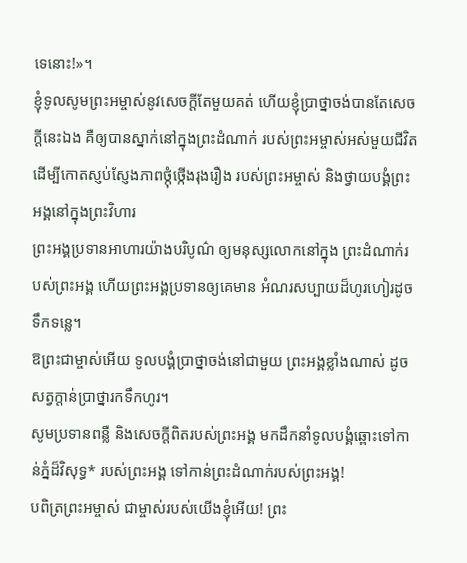ទេនោះ!»។
ខ្ញុំទូលសូមព្រះអម្ចាស់នូវសេចក្ដីតែមួយគត់ ហើយខ្ញុំប្រាថ្នាចង់បានតែសេចក្ដីនេះឯង គឺឲ្យបានស្នាក់នៅក្នុងព្រះដំណាក់ របស់ព្រះអម្ចាស់អស់មួយជីវិត ដើម្បីកោតស្ញប់ស្ញែងភាពថ្កុំថ្កើងរុងរឿង របស់ព្រះអម្ចាស់ និងថ្វាយបង្គំព្រះអង្គនៅក្នុងព្រះវិហារ
ព្រះអង្គប្រទានអាហារយ៉ាងបរិបូណ៌ ឲ្យមនុស្សលោកនៅក្នុង ព្រះដំណាក់របស់ព្រះអង្គ ហើយព្រះអង្គប្រទានឲ្យគេមាន អំណរសប្បាយដ៏ហូរហៀរដូចទឹកទន្លេ។
ឱព្រះជាម្ចាស់អើយ ទូលបង្គំប្រាថ្នាចង់នៅជាមួយ ព្រះអង្គខ្លាំងណាស់ ដូចសត្វក្តាន់ប្រាថ្នារកទឹកហូរ។
សូមប្រទានពន្លឺ និងសេចក្ដីពិតរបស់ព្រះអង្គ មកដឹកនាំទូលបង្គំឆ្ពោះទៅកាន់ភ្នំដ៏វិសុទ្ធ* របស់ព្រះអង្គ ទៅកាន់ព្រះដំណាក់របស់ព្រះអង្គ!
បពិត្រព្រះអម្ចាស់ ជាម្ចាស់របស់យើងខ្ញុំអើយ! ព្រះ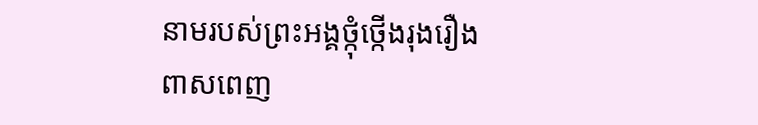នាមរបស់ព្រះអង្គថ្កុំថ្កើងរុងរឿង ពាសពេញ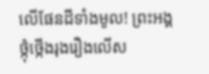លើផែនដីទាំងមូល! ព្រះអង្គថ្កុំថ្កើងរុងរឿងលើស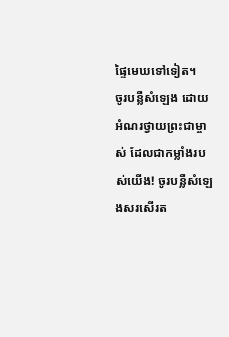ផ្ទៃមេឃទៅទៀត។
ចូរបន្លឺសំឡេង ដោយអំណរថ្វាយព្រះជាម្ចាស់ ដែលជាកម្លាំងរបស់យើង! ចូរបន្លឺសំឡេងសរសើរត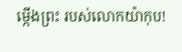ម្កើងព្រះ របស់លោកយ៉ាកុប!